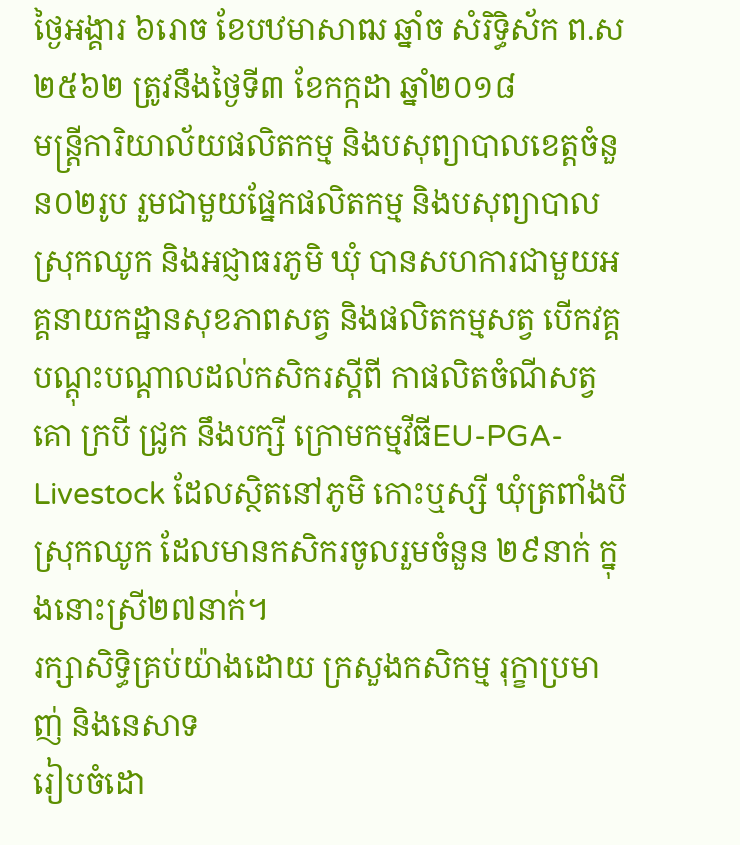ថ្ងៃអង្គារ ៦រោច ខែបឋមាសាឍ ឆ្នាំច សំរិទ្ធិស័ក ព.ស២៥៦២ ត្រូវនឹងថ្ងៃទី៣ ខែកក្កដា ឆ្នាំ២០១៨
មន្រ្តីការិយាល័យផលិតកម្ម និងបសុព្យាបាលខេត្តចំនួន០២រូប រួមជាមួយផ្នែកផលិតកម្ម និងបសុព្យាបាលស្រុកឈូក និងអជ្ញាធរភូមិ ឃុំ បានសហការជាមួយអគ្គនាយកដ្ឋានសុខភាពសត្វ និងផលិតកម្មសត្វ បើកវគ្គបណ្ដុះបណ្ដាលដល់កសិករស្ដីពី កាផលិតចំណីសត្វគោ ក្របី ជ្រូក នឹងបក្សី ក្រោមកម្មវីធីEU-PGA-Livestock ដែលស្ថិតនៅភូមិ កោះឬស្សី ឃុំត្រពាំងបី ស្រុកឈូក ដែលមានកសិករចូលរួមចំនួន ២៩នាក់ ក្នុងនោះស្រី២៧នាក់។
រក្សាសិទិ្ធគ្រប់យ៉ាងដោយ ក្រសួងកសិកម្ម រុក្ខាប្រមាញ់ និងនេសាទ
រៀបចំដោ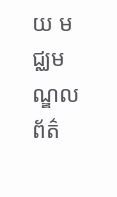យ មជ្ឈមណ្ឌលព័ត៌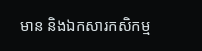មាន និងឯកសារកសិកម្ម